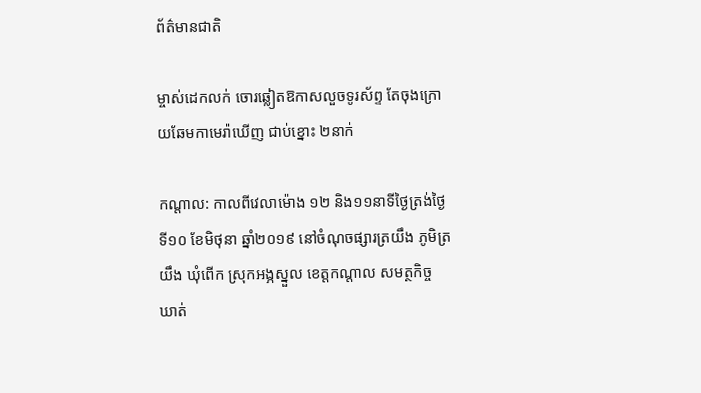ព័ត៌មានជាតិ

ម្ចាស់ដេកលក់ ចោរឆ្លៀតឱកាសលួចទូរស័ព្ទ តែចុងក្រោយឆែមកាមេរ៉ាឃើញ ជាប់ខ្នោះ ២នាក់

កណ្ដាល: កាលពីវេលាម៉ោង ១២ និង១១នាទីថ្ងៃត្រង់ថ្ងៃទី១០ ខែមិថុនា ឆ្នាំ២០១៩ នៅចំណុចផ្សារត្រយឹង ភូមិត្រយឹង ឃុំពើក ស្រុកអង្ភស្នួល ខេត្តកណ្តាល សមត្ថកិច្ច ឃាត់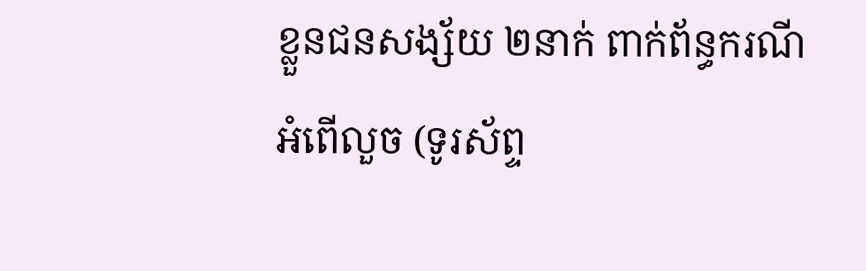ខ្លួនជនសង្ស័យ ២នាក់ ពាក់ព័ន្ធករណីអំពើលួច (ទូរស័ព្ទ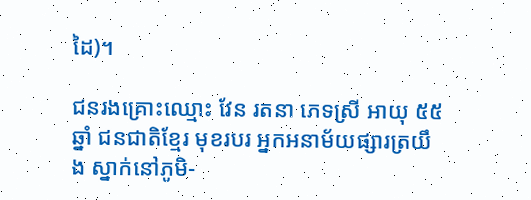ដៃ)។

ជនរងគ្រោះឈ្មោះ វែន រតនា ភេទស្រី អាយុ ៥៥ឆ្នាំ ជនជាតិខ្មែរ មុខរបរ អ្នកអនាម័យផ្សារត្រយឹង ស្នាក់នៅភូមិ-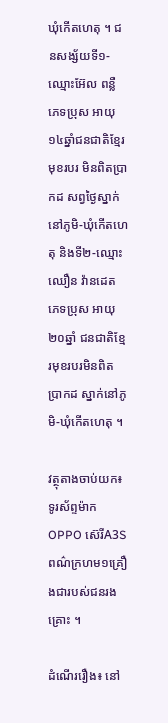ឃុំកើតហេតុ ។ ជនសង្ស័យទី១-ឈ្មោះអ៊ែល ពន្លឺ ភេទប្រុស អាយុ១៤ឆ្នាំជនជាតិខ្មែរ មុខរបរ មិនពិតប្រាកដ សព្វថ្ងៃស្នាក់នៅភូមិ-ឃុំកើតហេតុ និងទី២-ឈ្មោះ ឈឿន វ៉ានដេត ភេទប្រុស អាយុ២០ឆ្នាំ ជនជាតិខ្មែរមុខរបរមិនពិតប្រាកដ ស្នាក់នៅភូមិ-ឃុំកើតហេតុ ។

វត្ថុតាងចាប់យក៖ ទូរស័ព្ទម៉ាកOPPO ស៊េរីA3S ពណ៌ក្រហម១គ្រឿងជារបស់ជនរងគ្រោះ ។

ដំណើររឿង៖ នៅ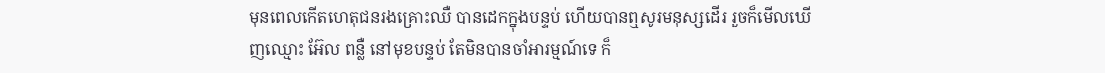មុនពេលកើតហេតុជនរងគ្រោះឈឺ បានដេកក្នុងបន្ទប់ ហើយបានឮសូរមនុស្សដើរ រួចក៏មើលឃើញឈ្មោះ អ៊ែល ពន្លឺ នៅមុខបន្ទប់ តែមិនបានចាំអារម្មណ៍ទេ ក៏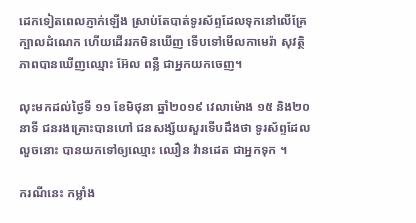ដេកទៀតពេលភ្ញាក់ឡើង ស្រាប់តែបាត់ទូរស័ព្ទដែលទុកនៅលើគ្រែ ក្បាលដំណេក ហើយដើររកមិនឃើញ ទើបទៅមើលកាមេរ៉ា សុវត្ថិភាពបានឃើញឈ្មោះ អ៊ែល ពន្លឺ ជាអ្នកយកចេញ។

លុះមកដល់ថ្ងៃទី ១១ ខែមិថុនា ឆ្នាំ២០១៩ វេលាម៉ោង ១៥ និង២០នាទី ជនរងគ្រោះបានហៅ ជនសង្ស័យសួរទើបដឹងថា ទូរស័ព្ទដែលលួចនោះ បានយកទៅឲ្យឈ្មោះ ឈឿន វ៉ានដេត ជាអ្នកទុក ។

ករណីនេះ កម្លាំង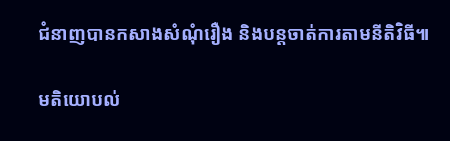ជំនាញបានកសាងសំណុំរឿង និងបន្តចាត់ការតាមនីតិវិធី៕

មតិយោបល់